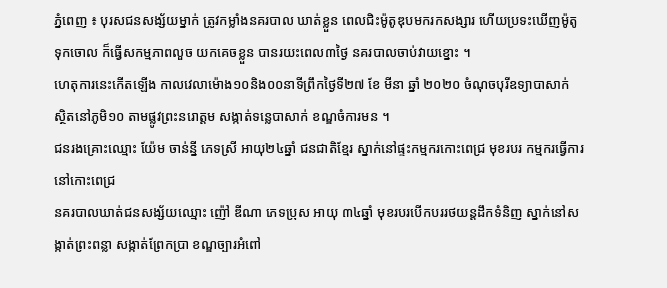ភ្នំពេញ ៖ បុរសជនសង្ស័យម្នាក់ ត្រូវកម្លាំងនគរបាល ឃាត់ខ្លួន ពេលជិះម៉ូតូឌុបមករកសង្សារ ហើយប្រទះឃើញម៉ូតូទុកចោល ក៏ធ្វើសកម្មភាពលួច យកគេចខ្លួន បានរយះពេល៣ថ្ងៃ នគរបាលចាប់វាយខ្នោះ ។
ហេតុការនេះកើតឡើង កាលវេលាម៉ោង១០និង០០នាទីព្រឹកថ្ងៃទី២៧ ខែ មីនា ឆ្នាំ ២០២០ ចំណុចបុរីឧទ្យាបាសាក់ ស្ថិតនៅភូមិ១០ តាមផ្លូវព្រះនរោត្តម សង្កាត់ទន្លេបាសាក់ ខណ្ឌចំការមន ។
ជនរងគ្រោះឈ្មោះ យ៉ែម ចាន់ន្នី ភេទស្រី អាយុ២៤ឆ្នាំ ជនជាតិខ្មែរ ស្នាក់នៅផ្ទះកម្មករកោះពេជ្រ មុខរបរ កម្មករធ្វើការនៅកោះពេជ្រ
នគរបាលឃាត់ជនសង្ស័យឈ្មោះ ញ៉ៅ ឌីណា ភេទប្រុស អាយុ ៣៤ឆ្នាំ មុខរបរបើកបររថយន្តដឹកទំនិញ ស្នាក់នៅសង្កាត់ព្រះពន្លា សង្កាត់ព្រែកប្រា ខណ្ឌច្បារអំពៅ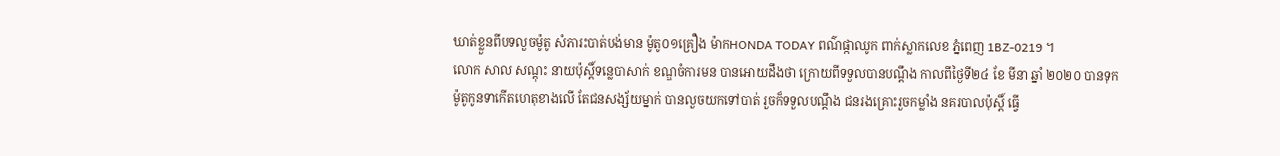ឃាត់ខ្លួនពីបទលួចម៉ូតូ សំភារះបាត់បង់មាន ម៉ូតូ០១គ្រឿង ម៉ាកHONDA TODAY ពណ៌ផ្កាឈូក ពាក់ស្លាកលេខ ភ្នំពេញ 1BZ-0219 ។
លោក សាល សណ្តុះ នាយប៉ុស្តិ៍ទន្លេបាសាក់ ខណ្ឌចំការមន បានអោយដឹងថា ក្រោយពីទទួលបានបណ្ដឹង កាលពីថ្ងៃទី២៤ ខែ មីនា ឆ្នាំ ២០២០ បានទុកម៉ូតូកូនទាកើតហេតុខាងលើ តែជនសង្ស័យម្នាក់ បានលួចយកទៅបាត់ រួចក៏ទទួលបណ្ដឹង ជនរងគ្រោះរួចកម្លាំង នគរបាលប៉ុស្តិ៍ ធ្វើ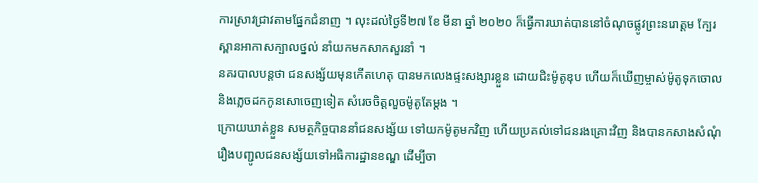ការស្រាវជ្រាវតាមផ្នែកជំនាញ ។ លុះដល់ថ្ងៃទី២៧ ខែ មីនា ឆ្នាំ ២០២០ ក៏ធ្វើការឃាត់បាននៅចំណុចផ្លូវព្រះនរោត្ដម ក្បែរស្ពានអាកាសក្បាលថ្នល់ នាំយកមកសាកសួរនាំ ។
នគរបាលបន្តថា ជនសង្ស័យមុនកើតហេតុ បានមកលេងផ្ទះសង្សារខ្លួន ដោយជិះម៉ូតូឌុប ហើយក៏ឃើញម្ចាស់ម៉ូតូទុកចោល និងភ្លេចដកកូនសោចេញទៀត សំរេចចិត្តលួចម៉ូតូតែម្តង ។
ក្រោយឃាត់ខ្លួន សមត្ថកិច្ចបាននាំជនសង្ស័យ ទៅយកម៉ូតូមកវិញ ហើយប្រគល់ទៅជនរងគ្រោះវិញ និងបានកសាងសំណុំរឿងបញ្ជូលជនសង្ស័យទៅអធិការដ្ឋានខណ្ឌ ដើម្បីចា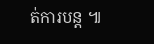ត់ការបន្ត ៕